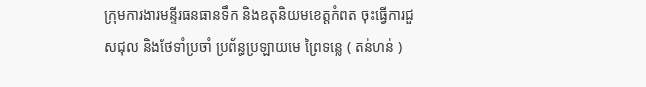ក្រុមការងារមន្ទីរធនធានទឹក និងឧតុនិយមខេត្តកំពត ចុះធ្វើការជួសជុល និងថែទាំប្រចាំ ប្រព័ន្ធប្រឡាយមេ ព្រៃទន្លេ ( តន់ហន់ )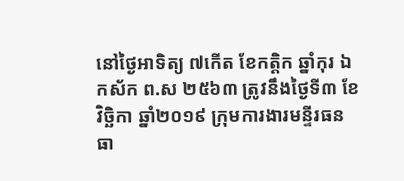នៅថៃ្ងអាទិត្យ ៧កេីត ខែកត្តិក ឆ្នាំកុរ ឯកស័ក ព.ស ២៥៦៣ ត្រូវនឹងថៃ្ងទី៣ ខែវិច្ឆិកា ឆ្នាំ២០១៩ ក្រុមការងារមន្ទីរធនធា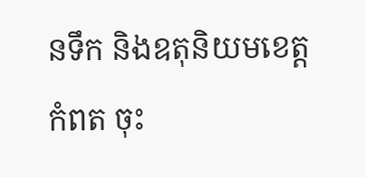នទឹក និងឧតុនិយមខេត្តកំពត ចុះ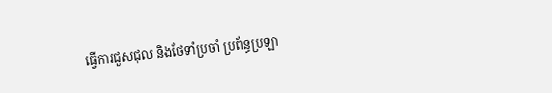ធ្វើការជួសជុល និងថែទាំប្រចាំ ប្រព័ន្ធប្រឡា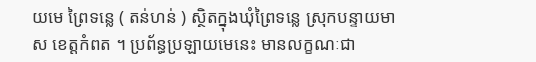យមេ ព្រៃទន្លេ ( តន់ហន់ ) ស្ថិតក្នុងឃុំព្រៃទន្លេ ស្រុកបន្ទាយមាស ខេត្តកំពត ។ ប្រព័ន្ធប្រឡាយមេនេះ មានលក្ខណៈជា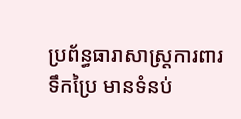ប្រព័ន្ធធារាសាស្ត្រការពារទឹកប្រៃ មានទំនប់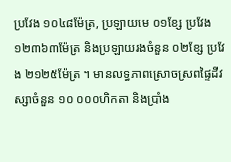ប្រវែង ១០៤៨ម៉ែត្រ, ប្រឡាយមេ ០១ខ្សែ ប្រវែង ១២៣៦៣ម៉ែត្រ និងប្រឡាយរងចំនួន ០២ខ្សែ ប្រវែង ២១២៥ម៉ែត្រ ។ មានលទ្ធភាពស្រោចស្រពផ្ទៃដីវស្សាចំនួន ១០ ០០០ហិកតា និងប្រាំង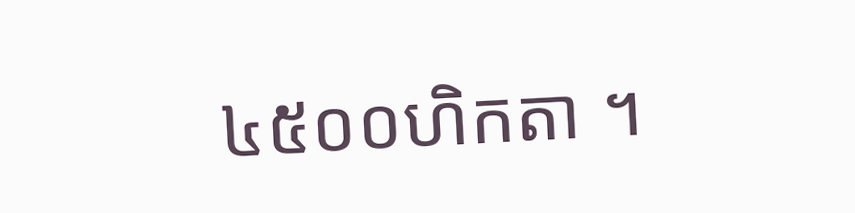៤៥០០ហិកតា ។